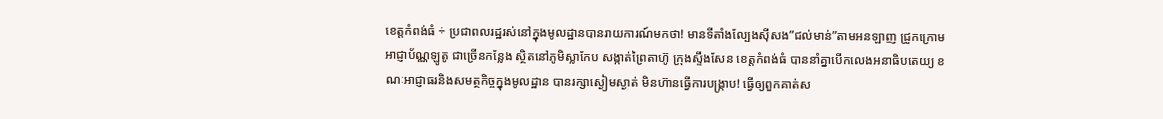ខេត្តកំពង់ធំ ÷ ប្រជាពលរដ្ឋរស់នៅក្នុងមូលដ្ឋានបានរាយការណ៍មកថា! មានទីតាំងល្បែងសុីសង”ជល់មាន់”តាមអនឡាញ ជ្រូកក្រោម អាជ្ញាប័ណ្ណឡូតូ ជាច្រើនកន្លែង ស្ថិតនៅភូមិស្លាកែប សង្កាត់ព្រៃតាហ៊ូ ក្រុងស្ទឹងសែន ខេត្តកំពង់ធំ បាននាំគ្នាបើកលេងអនាធិបតេយ្យ ខណៈអាជ្ញាធរនិងសមត្ថកិច្ចក្នុងមូលដ្ឋាន បានរក្សាស្ងៀមស្ងាត់ មិនហ៊ានធ្វើការបង្រ្កាប! ធ្វើឲ្យពួកគាត់ស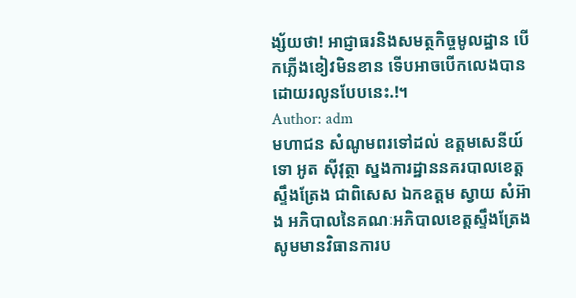ង្ស័យថា! អាជ្ញាធរនិងសមត្ថកិច្ចមូលដ្ឋាន បើកភ្លើងខៀវមិនខាន ទើបអាចបើកលេងបានដោយរលូនបែបនេះ.!។
Author: adm
មហាជន សំណូមពរទៅដល់ ឧត្តមសេនីយ៍ទោ អូត សុីវុត្ថា ស្នងការដ្ឋាននគរបាលខេត្តស្ទឹងត្រែង ជាពិសេស ឯកឧត្តម ស្វាយ សំអ៊ាង អភិបាលនៃគណៈអភិបាលខេត្តស្ទឹងត្រែង សូមមានវិធានការប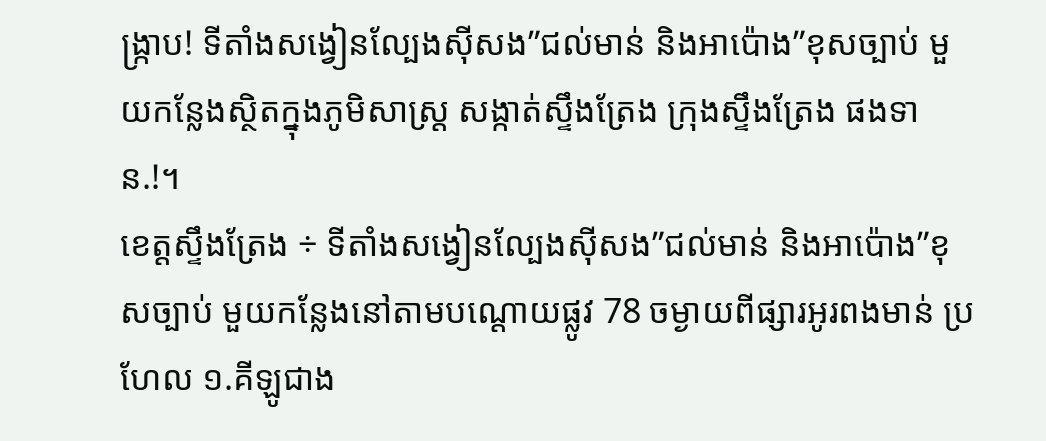ង្រ្កាប! ទីតាំងសង្វៀនល្បែងសុីសង”ជល់មាន់ និងអាប៉ោង”ខុសច្បាប់ មួយកន្លែងស្ថិតក្នុងភូមិសាស្រ្ត សង្កាត់ស្ទឹងត្រែង ក្រុងស្ទឹងត្រែង ផងទាន.!។
ខេត្តស្ទឹងត្រែង ÷ ទីតាំងសង្វៀនល្បែងសុីសង”ជល់មាន់ និងអាប៉ោង”ខុសច្បាប់ មួយកន្លែងនៅតាមបណ្តោយផ្លូវ 78 ចម្ងាយពីផ្សារអូរពងមាន់ ប្រហែល ១.គីឡូជាង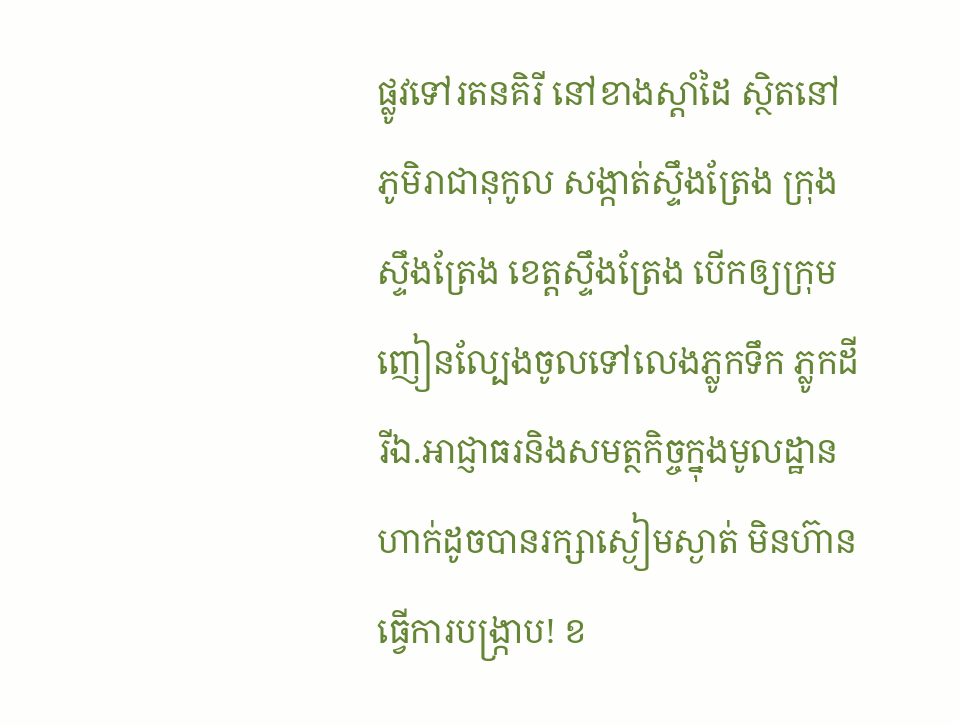ផ្លូវទៅរតនគិរី នៅខាងស្ដាំដៃ ស្ថិតនៅភូមិរាជានុកូល សង្កាត់ស្ទឹងត្រែង ក្រុងស្ទឹងត្រែង ខេត្តស្ទឹងត្រែង បើកឲ្យក្រុមញៀនល្បែងចូលទៅលេងភ្លូកទឹក ភ្លូកដី រីឯ.អាជ្ញាធរនិងសមត្ថកិច្ចក្នុងមូលដ្ឋាន ហាក់ដូចបានរក្សាស្ងៀមស្ងាត់ មិនហ៊ានធ្វើការបង្រ្កាប! ខ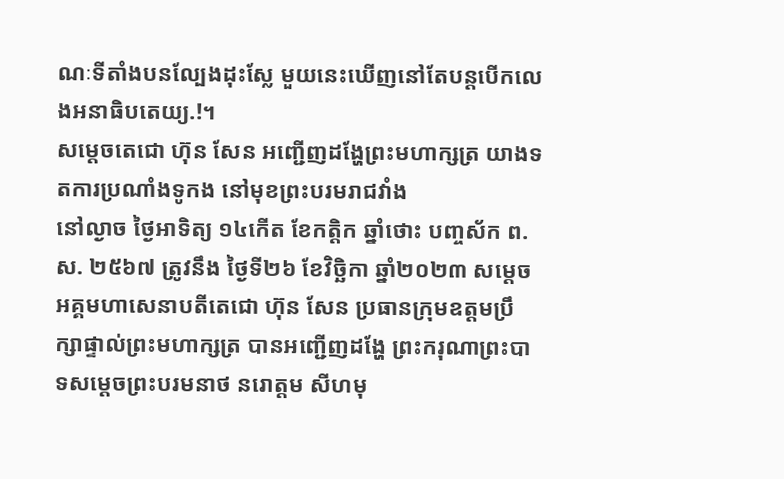ណៈទីតាំងបនល្បែងដុះស្លែ មួយនេះឃើញនៅតែបន្តបើកលេងអនាធិបតេយ្យ.!។
សម្តេចតេជោ ហ៊ុន សែន អញ្ជើញដង្ហែព្រះមហាក្សត្រ យាងទតការប្រណាំងទូកង នៅមុខព្រះបរមរាជវាំង
នៅល្ងាច ថ្ងៃអាទិត្យ ១៤កើត ខែកត្តិក ឆ្នាំថោះ បញ្ចស័ក ព.ស. ២៥៦៧ ត្រូវនឹង ថ្ងៃទី២៦ ខែវិច្ឆិកា ឆ្នាំ២០២៣ សម្តេចអគ្គមហាសេនាបតីតេជោ ហ៊ុន សែន ប្រធានក្រុមឧត្តមប្រឹក្សាផ្ទាល់ព្រះមហាក្សត្រ បានអញ្ជើញដង្ហែ ព្រះករុណាព្រះបាទសម្តេចព្រះបរមនាថ នរោត្តម សីហមុ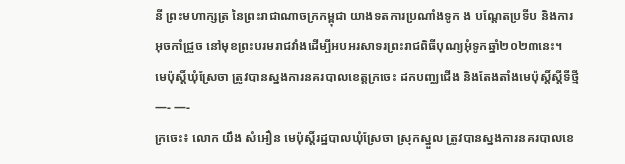នី ព្រះមហាក្សត្រ នៃព្រះរាជាណាចក្រកម្ពុជា យាងទតការប្រណាំងទូក ង បណ្តែតប្រទីប និងការអុចកាំជ្រួច នៅមុខព្រះបរមរាជវាំងដើម្បីអបអរសាទរព្រះរាជពិធីបុណ្យអុំទូកឆ្នាំ២០២៣នេះ។
មេប៉ុស្តិ៍ឃុំស្រែចា ត្រូវបានស្នងការនគរបាលខេត្តក្រចេះ ដកបញ្ឈជើង និងតែងតាំងមេប៉ុស្តិ៍ស្តីទីថ្មី —- —-
ក្រចេះ៖ លោក យឹង សំអឿន មេប៉ុស្ដិ៍រដ្ឋបាលឃុំស្រែចា ស្រុកស្នួល ត្រូវបានស្នងការនគរបាលខេ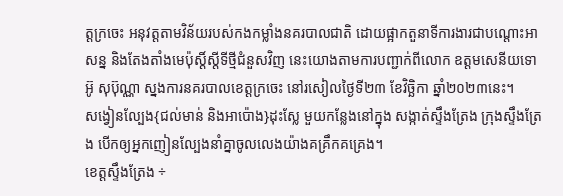ត្តក្រចេះ អនុវត្តតាមវិន័យរបស់កងកម្លាំងនគរបាលជាតិ ដោយផ្អាកតួនាទីការងារជាបណ្តោះអាសន្ន និងតែងតាំងមេប៉ុស្ដិ៍ស្តីទីថ្មីជំនួសវិញ នេះយោងតាមការបញ្ជាក់ពីលោក ឧត្តមសេនីយទោ អ៊ូ សុប៊ុណ្ណា ស្នងការនគរបាលខេត្តក្រចេះ នៅរសៀលថ្ងៃទី២៣ ខែវិច្ឆិកា ឆ្នាំ២០២៣នេះ។
សង្វៀនល្បែង{ជល់មាន់ និងអាប៉ោង}ដុះស្លែ មួយកន្លែងនៅក្នុង សង្កាត់ស្ទឹងត្រែង ក្រុងស្ទឹងត្រែង បើកឲ្យអ្នកញៀនល្បែងនាំគ្នាចូលលេងយ៉ាងគគ្រឹកគគ្រេង។
ខេត្តស្ទឹងត្រែង ÷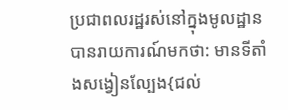ប្រជាពលរដ្ឋរស់នៅក្នុងមូលដ្ឋាន បានរាយការណ៍មកថា: មានទីតាំងសង្វៀនល្បែង{ជល់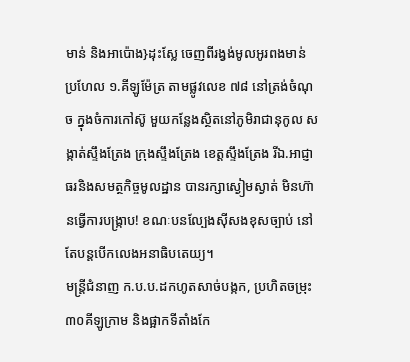មាន់ និងអាប៉ោង}ដុះស្លែ ចេញពីរង្វង់មូលអូរពងមាន់ ប្រហែល ១.គីឡូម៉ែត្រ តាមផ្លូវលេខ ៧៨ នៅត្រង់ចំណុច ក្នុងចំការកៅស៊ូ មួយកន្លែងស្ថិតនៅភូមិរាជានុកូល សង្កាត់ស្ទឹងត្រែង ក្រុងស្ទឹងត្រែង ខេត្តស្ទឹងត្រែង រីឯ.អាជ្ញាធរនិងសមត្ថកិច្ចមូលដ្ឋាន បានរក្សាស្ងៀមស្ងាត់ មិនហ៊ានធ្វើការបង្រ្កាប! ខណៈបនល្បែងសុីសងខុសច្បាប់ នៅតែបន្តបើកលេងអនាធិបតេយ្យ។
មន្ត្រីជំនាញ ក.ប.ប.ដកហូតសាច់បង្កក, ប្រហិតចម្រុះ ៣០គីឡូក្រាម និងផ្អាកទីតាំងកែ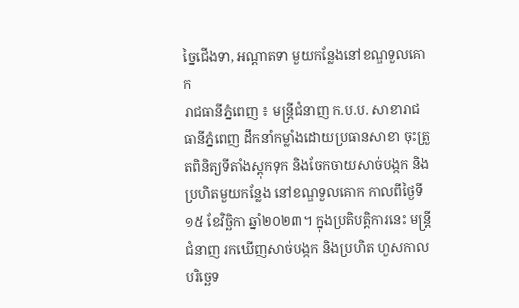ច្នៃជើងទា, អណ្ដាតទា មួយកន្លែងនៅខណ្ឌទួលគោក
រាជធានីភ្នំពេញ ៖ មន្ត្រីជំនាញ ក.ប.ប. សាខារាជធានីភ្នំពេញ ដឹកនាំកម្លាំងដោយប្រធានសាខា ចុះត្រួតពិនិត្យទីតាំងស្ដុកទុក និងចែកចាយសាច់បង្កក និងប្រហិតមួយកន្លែង នៅខណ្ឌទួលគោក កាលពីថ្ងៃទី១៥ ខែវិច្ឆិកា ឆ្នាំ២០២៣។ ក្នុងប្រតិបត្តិការនេះ មន្ត្រីជំនាញ រកឃើញសាច់បង្កក និងប្រហិត ហួសកាលបរិច្ឆេទ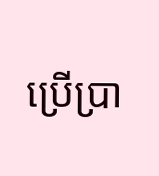ប្រើប្រា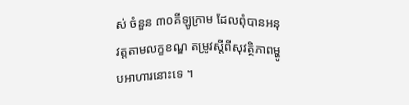ស់ ចំនួន ៣០គីឡូក្រាម ដែលពុំបានអនុវត្តតាមលក្ខខណ្ឌ តម្រូវស្ដីពីសុវត្ថិភាពម្ហូបអាហារនោះទេ ។